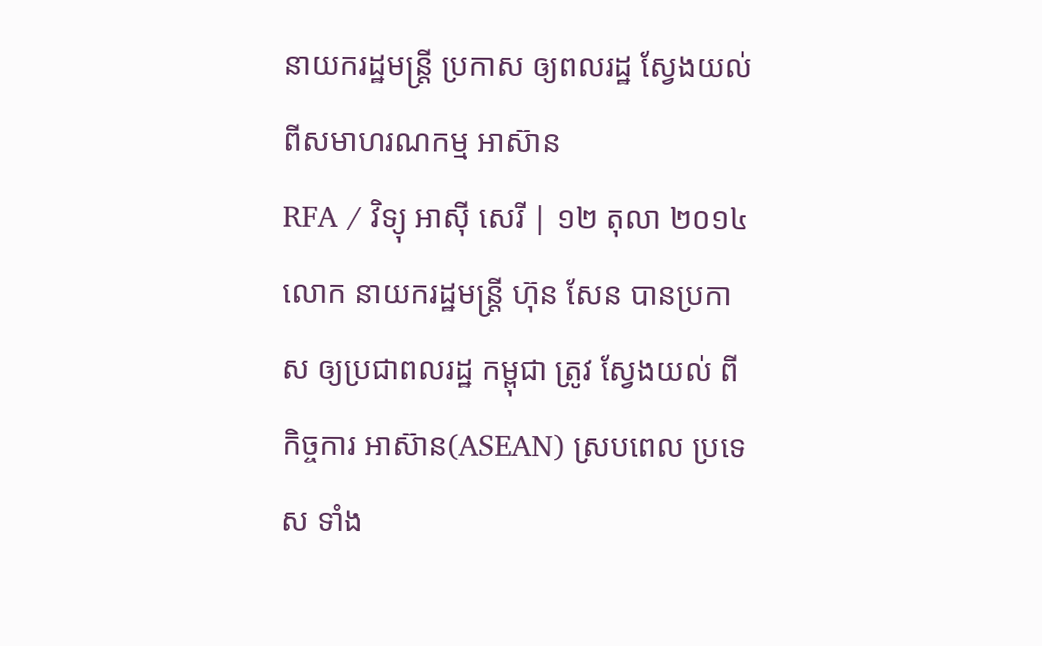នាយករដ្ឋមន្ត្រី ប្រកាស ឲ្យពលរដ្ឋ ស្វែងយល់ ពីសមាហរណកម្ម អាស៊ាន
RFA / វិទ្យុ អាស៊ី សេរី | ១២ តុលា ២០១៤
លោក នាយករដ្ឋមន្ត្រី ហ៊ុន សែន បានប្រកាស ឲ្យប្រជាពលរដ្ឋ កម្ពុជា ត្រូវ ស្វែងយល់ ពីកិច្ចការ អាស៊ាន(ASEAN) ស្របពេល ប្រទេស ទាំង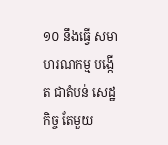១០ នឹងធ្វើ សមាហរណកម្ម បង្កើត ជាតំបន់ សេដ្ឋកិច្ច តែមួយ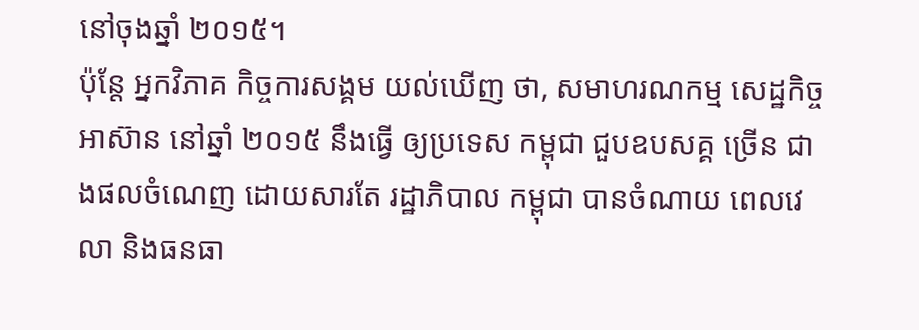នៅចុងឆ្នាំ ២០១៥។
ប៉ុន្តែ អ្នកវិភាគ កិច្ចការសង្គម យល់ឃើញ ថា, សមាហរណកម្ម សេដ្ឋកិច្ច អាស៊ាន នៅឆ្នាំ ២០១៥ នឹងធ្វើ ឲ្យប្រទេស កម្ពុជា ជួបឧបសគ្គ ច្រើន ជាងផលចំណេញ ដោយសារតែ រដ្ឋាភិបាល កម្ពុជា បានចំណាយ ពេលវេលា និងធនធា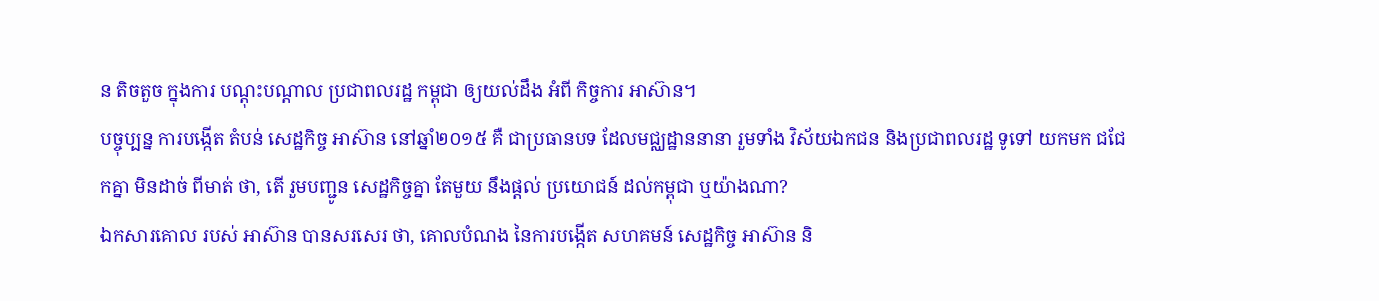ន តិចតួច ក្នុងការ បណ្ដុះបណ្ដាល ប្រជាពលរដ្ឋ កម្ពុជា ឲ្យយល់ដឹង អំពី កិច្ចការ អាស៊ាន។
បច្ចុប្បន្ន ការបង្កើត តំបន់ សេដ្ឋកិច្ច អាស៊ាន នៅឆ្នាំ២០១៥ គឺ ជាប្រធានបទ ដែលមជ្ឈដ្ឋាននានា រួមទាំង វិស័យឯកជន និងប្រជាពលរដ្ឋ ទូទៅ យកមក ជជែកគ្នា មិនដាច់ ពីមាត់ ថា, តើ រួមបញ្ជូន សេដ្ឋកិច្ចគ្នា តែមួយ នឹងផ្ដល់ ប្រយោជន៍ ដល់កម្ពុជា ឬយ៉ាងណា?
ឯកសារគោល របស់ អាស៊ាន បានសរសេរ ថា, គោលបំណង នៃការបង្កើត សហគមន៍ សេដ្ឋកិច្ច អាស៊ាន និ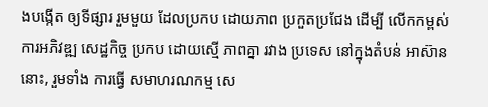ងបង្កើត ឲ្យទីផ្សារ រួមមួយ ដែលប្រកប ដោយភាព ប្រកួតប្រជែង ដើម្បី លើកកម្ពស់ ការអភិវឌ្ឍ សេដ្ឋកិច្ច ប្រកប ដោយស្មើ ភាពគ្នា រវាង ប្រទេស នៅក្នុងតំបន់ អាស៊ាននោះ, រួមទាំង ការធ្វើ សមាហរណកម្ម សេ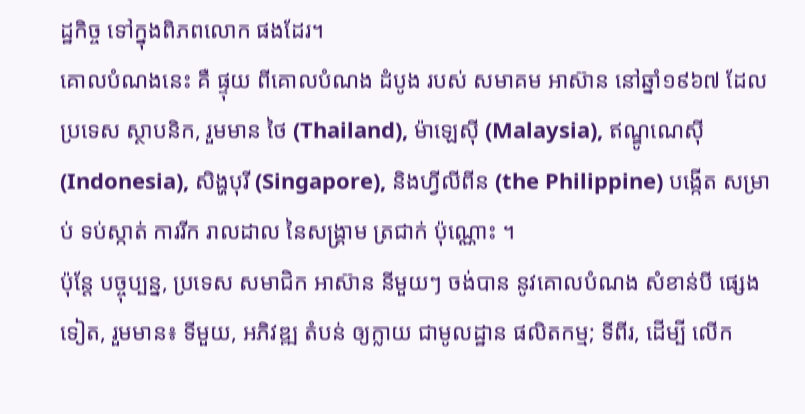ដ្ឋកិច្ច ទៅក្នុងពិភពលោក ផងដែរ។
គោលបំណងនេះ គឺ ផ្ទុយ ពីគោលបំណង ដំបូង របស់ សមាគម អាស៊ាន នៅឆ្នាំ១៩៦៧ ដែលប្រទេស ស្ថាបនិក, រួមមាន ថៃ (Thailand), ម៉ាឡេស៊ី (Malaysia), ឥណ្ឌូណេស៊ី (Indonesia), សិង្ហបុរី (Singapore), និងហ្វីលីពីន (the Philippine) បង្កើត សម្រាប់ ទប់ស្កាត់ ការរីក រាលដាល នៃសង្គ្រាម ត្រជាក់ ប៉ុណ្ណោះ ។
ប៉ុន្តែ បច្ចុប្បន្ន, ប្រទេស សមាជិក អាស៊ាន នីមួយៗ ចង់បាន នូវគោលបំណង សំខាន់បី ផ្សេងទៀត, រួមមាន៖ ទីមួយ, អភិវឌ្ឍ តំបន់ ឲ្យក្លាយ ជាមូលដ្ឋាន ផលិតកម្ម; ទីពីរ, ដើម្បី លើក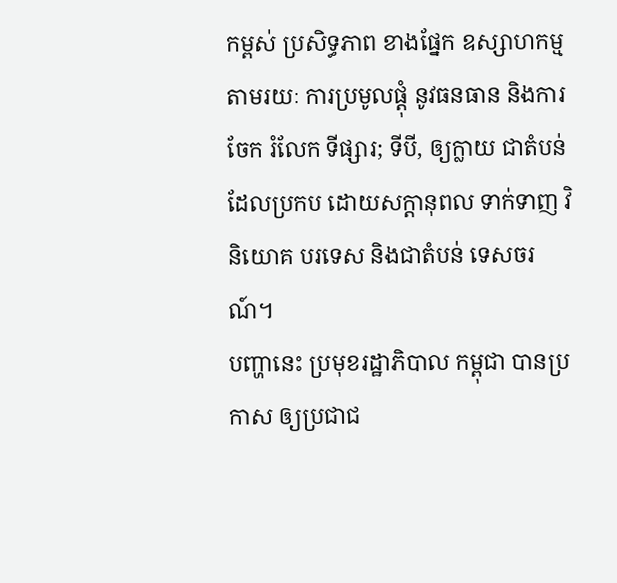កម្ពស់ ប្រសិទ្ធភាព ខាងផ្នែក ឧស្សាហកម្ម តាមរយៈ ការប្រមូលផ្ដុំ នូវធនធាន និងការចែក រំលែក ទីផ្សារ; ទីបី, ឲ្យក្លាយ ជាតំបន់ ដែលប្រកប ដោយសក្ដានុពល ទាក់ទាញ វិនិយោគ បរទេស និងជាតំបន់ ទេសចរណ៍។
បញ្ហានេះ ប្រមុខរដ្ឋាភិបាល កម្ពុជា បានប្រកាស ឲ្យប្រជាជ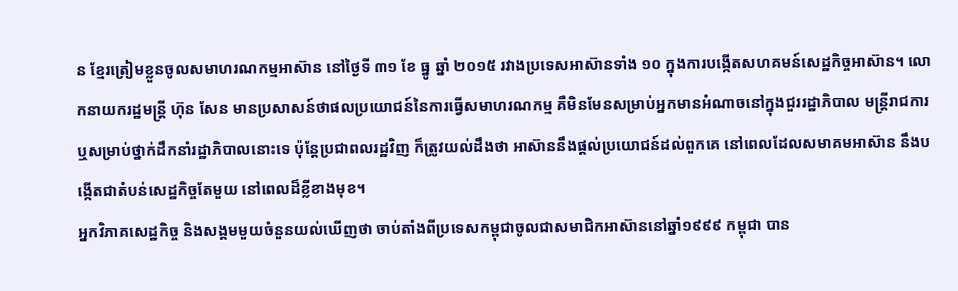ន ខ្មែរត្រៀមខ្លួនចូលសមាហរណកម្មអាស៊ាន នៅថ្ងៃទី ៣១ ខែ ធ្នូ ឆ្នាំ ២០១៥ រវាងប្រទេសអាស៊ានទាំង ១០ ក្នុងការបង្កើតសហគមន៍សេដ្ឋកិច្ចអាស៊ាន។ លោកនាយករដ្ឋមន្ត្រី ហ៊ុន សែន មានប្រសាសន៍ថាផលប្រយោជន៍នៃការធ្វើសមាហរណកម្ម គឺមិនមែនសម្រាប់អ្នកមានអំណាចនៅក្នុងជួររដ្ឋាភិបាល មន្ត្រីរាជការ ឬសម្រាប់ថ្នាក់ដឹកនាំរដ្ឋាភិបាលនោះទេ ប៉ុន្តែប្រជាពលរដ្ឋវិញ ក៏ត្រូវយល់ដឹងថា អាស៊ាននឹងផ្ដល់ប្រយោជន៍ដល់ពួកគេ នៅពេលដែលសមាគមអាស៊ាន នឹងបង្កើតជាតំបន់សេដ្ឋកិច្ចតែមួយ នៅពេលដ៏ខ្លីខាងមុខ។
អ្នកវិភាគសេដ្ឋកិច្ច និងសង្គមមួយចំនួនយល់ឃើញថា ចាប់តាំងពីប្រទេសកម្ពុជាចូលជាសមាជិកអាស៊ាននៅឆ្នាំ១៩៩៩ កម្ពុជា បាន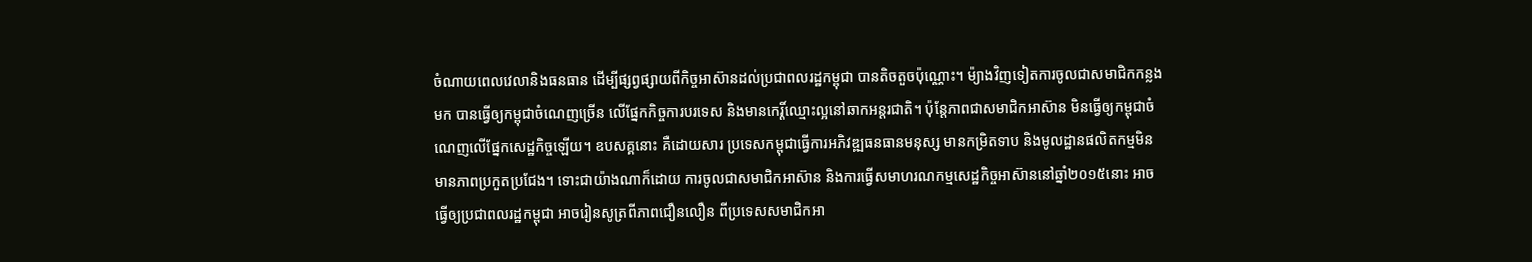ចំណាយពេលវេលានិងធនធាន ដើម្បីផ្សព្វផ្សាយពីកិច្ចអាស៊ានដល់ប្រជាពលរដ្ឋកម្ពុជា បានតិចតួចប៉ុណ្ណោះ។ ម៉្យាងវិញទៀតការចូលជាសមាជិកកន្លងមក បានធ្វើឲ្យកម្ពុជាចំណេញច្រើន លើផ្នែកកិច្ចការបរទេស និងមានកេរ្តិ៍ឈ្មោះល្អនៅឆាកអន្តរជាតិ។ ប៉ុន្តែភាពជាសមាជិកអាស៊ាន មិនធ្វើឲ្យកម្ពុជាចំណេញលើផ្នែកសេដ្ឋកិច្ចឡើយ។ ឧបសគ្គនោះ គឺដោយសារ ប្រទេសកម្ពុជាធ្វើការអភិវឌ្ឍធនធានមនុស្ស មានកម្រិតទាប និងមូលដ្ឋានផលិតកម្មមិនមានភាពប្រកួតប្រជែង។ ទោះជាយ៉ាងណាក៏ដោយ ការចូលជាសមាជិកអាស៊ាន និងការធ្វើសមាហរណកម្មសេដ្ឋកិច្ចអាស៊ាននៅឆ្នាំ២០១៥នោះ អាចធ្វើឲ្យប្រជាពលរដ្ឋកម្ពុជា អាចរៀនសូត្រពីភាពជឿនលឿន ពីប្រទេសសមាជិកអា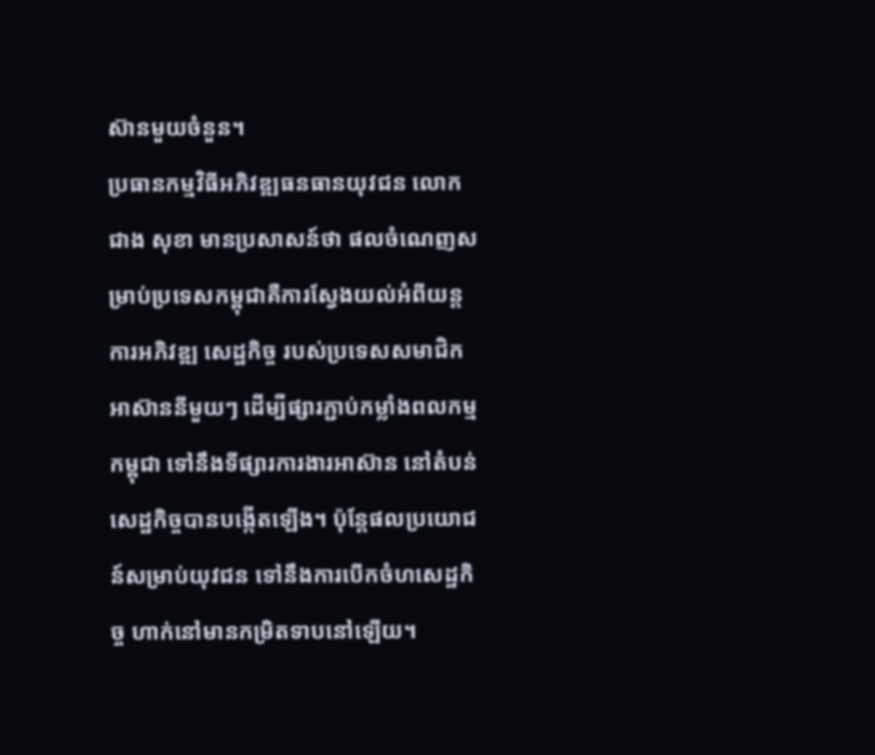ស៊ានមួយចំនួន។
ប្រធានកម្មវិធីអភិវឌ្ឍធនធានយុវជន លោក ជាង សុខា មានប្រសាសន៍ថា ផលចំណេញសម្រាប់ប្រទេសកម្ពុជាគឺការស្វែងយល់អំពីយន្តការអភិវឌ្ឍ សេដ្ឋកិច្ច របស់ប្រទេសសមាជិកអាស៊ាននីមួយៗ ដើម្បីផ្សារភ្ជាប់កម្លាំងពលកម្មកម្ពុជា ទៅនឹងទីផ្សារការងារអាស៊ាន នៅតំបន់សេដ្ឋកិច្ចបានបង្កើតឡើង។ ប៉ុន្តែផលប្រយោជន៍សម្រាប់យុវជន ទៅនឹងការបើកចំហសេដ្ឋកិច្ច ហាក់នៅមានកម្រិតទាបនៅឡើយ។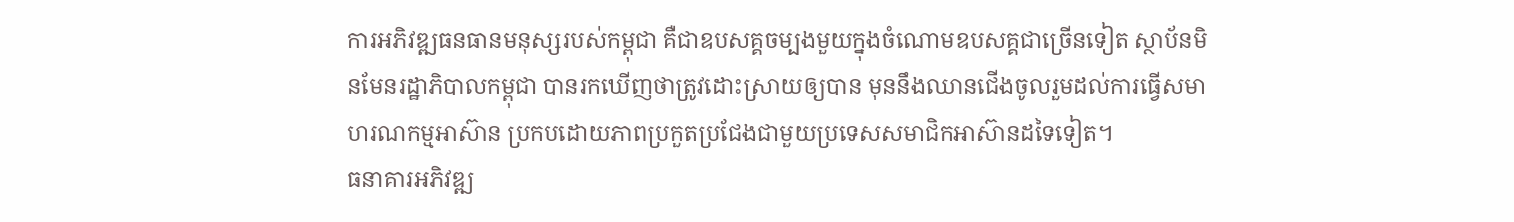ការអភិវឌ្ឍធនធានមនុស្សរបស់កម្ពុជា គឺជាឧបសគ្គចម្បងមួយក្នុងចំណោមឧបសគ្គជាច្រើនទៀត ស្ថាប័នមិនមែនរដ្ឋាភិបាលកម្ពុជា បានរកឃើញថាត្រូវដោះស្រាយឲ្យបាន មុននឹងឈានជើងចូលរួមដល់ការធ្វើសមាហរណកម្មអាស៊ាន ប្រកបដោយភាពប្រកួតប្រជែងជាមួយប្រទេសសមាជិកអាស៊ានដទៃទៀត។
ធនាគារអភិវឌ្ឍ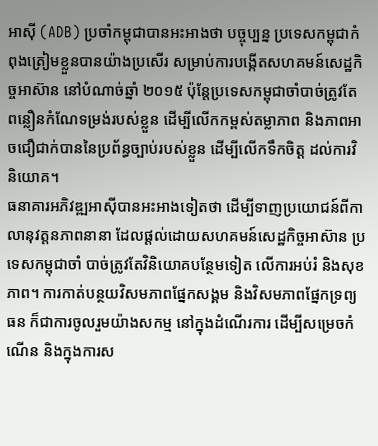អាស៊ី (ADB) ប្រចាំកម្ពុជាបានអះអាងថា បច្ចុប្បន្ន ប្រទេសកម្ពុជាកំពុងត្រៀមខ្លួនបានយ៉ាងប្រសើរ សម្រាប់ការបង្កើតសហគមន៍សេដ្ឋកិច្ចអាស៊ាន នៅបំណាច់ឆ្នាំ ២០១៥ ប៉ុន្តែប្រទេសកម្ពុជាចាំបាច់ត្រូវតែ ពន្លឿនកំណែទម្រង់របស់ខ្លួន ដើម្បីលើកកម្ពស់តម្លាភាព និងភាពអាចជឿជាក់បាននៃប្រព័ន្ធច្បាប់របស់ខ្លួន ដើម្បីលើកទឹកចិត្ត ដល់ការវិនិយោគ។
ធនាគារអភិវឌ្ឍអាស៊ីបានអះអាងទៀតថា ដើម្បីទាញប្រយោជន៍ពីកាលានុវត្តនភាពនានា ដែលផ្ដល់ដោយសហគមន៍សេដ្ឋកិច្ចអាស៊ាន ប្រទេសកម្ពុជាចាំ បាច់ត្រូវតែវិនិយោគបន្ថែមទៀត លើការអប់រំ និងសុខភាព។ ការកាត់បន្ថយវិសមភាពផ្នែកសង្គម និងវិសមភាពផ្នែកទ្រព្យធន ក៏ជាការចូលរួមយ៉ាងសកម្ម នៅក្នុងដំណើរការ ដើម្បីសម្រេចកំណើន និងក្នុងការស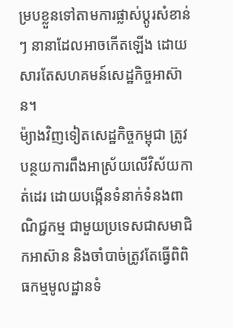ម្របខ្លួនទៅតាមការផ្លាស់ប្ដូរសំខាន់ៗ នានាដែលអាចកើតឡើង ដោយសារតែសហគមន៍សេដ្ឋកិច្ចអាស៊ាន។
ម៉្យាងវិញទៀតសេដ្ឋកិច្ចកម្ពុជា ត្រូវបន្ថយការពឹងអាស្រ័យលើវិស័យកាត់ដេរ ដោយបង្កើនទំនាក់ទំនងពាណិជ្ជកម្ម ជាមួយប្រទេសជាសមាជិកអាស៊ាន និងចាំបាច់ត្រូវតែធ្វើពិពិធកម្មមូលដ្ឋានទំ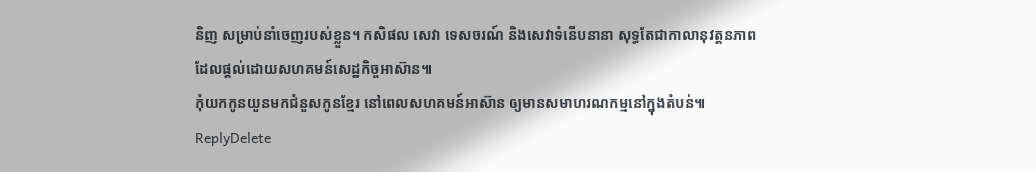និញ សម្រាប់នាំចេញរបស់ខ្លួន។ កសិផល សេវា ទេសចរណ៍ និងសេវាទំនើបនានា សុទ្ធតែជាកាលានុវត្តនភាព ដែលផ្ដល់ដោយសហគមន៍សេដ្ឋកិច្ចអាស៊ាន៕
កុំយកកូនយួនមកជំនួសកូនខ្មែរ នៅពេលសហគមន៍អាស៊ាន ឲ្យមានសមាហរណកម្មនៅក្នុងតំបន់៕
ReplyDelete